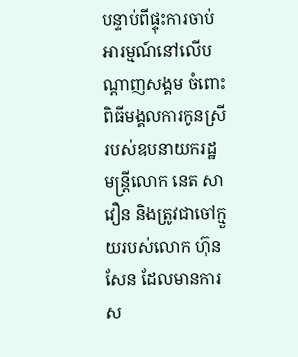បន្ទាប់ពីផ្ទុះការចាប់អារម្មណ៍នៅលើបណ្ដាញសង្គម ចំពោះពិធីមង្គលការកូនស្រី របស់ឧបនាយករដ្ឋមន្ត្រីលោក នេត សាវឿន និងត្រូវជាចៅក្មួយរបស់លោក ហ៊ុន សែន ដែលមានការស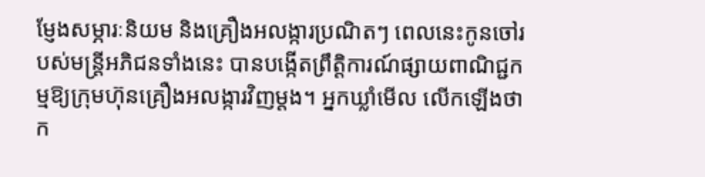ម្ញែងសម្ភារៈនិយម និងគ្រឿងអលង្ការប្រណិតៗ ពេលនេះកូនចៅរបស់មន្ត្រីអភិជនទាំងនេះ បានបង្កើតព្រឹត្តិការណ៍ផ្សាយពាណិជ្ជកម្មឱ្យក្រុមហ៊ុនគ្រឿងអលង្ការវិញម្ដង។ អ្នកឃ្លាំមើល លើកឡើងថា ក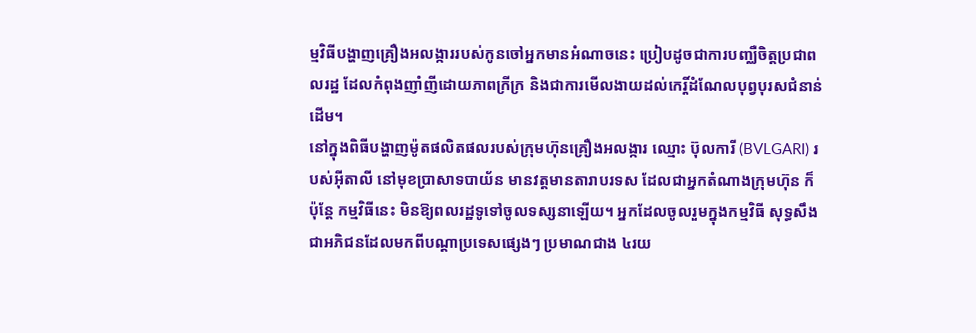ម្មវិធីបង្ហាញគ្រឿងអលង្ការរបស់កូនចៅអ្នកមានអំណាចនេះ ប្រៀបដូចជាការបញ្ឈឺចិត្តប្រជាពលរដ្ឋ ដែលកំពុងញាំញីដោយភាពក្រីក្រ និងជាការមើលងាយដល់កេរ្តិ៍ដំណែលបុព្វបុរសជំនាន់ដើម។
នៅក្នុងពិធីបង្ហាញម៉ូតផលិតផលរបស់ក្រុមហ៊ុនគ្រឿងអលង្ការ ឈ្មោះ ប៊ុលការី (BVLGARI) របស់អ៊ីតាលី នៅមុខប្រាសាទបាយ័ន មានវត្តមានតារាបរទស ដែលជាអ្នកតំណាងក្រុមហ៊ុន ក៏ប៉ុន្តែ កម្មវិធីនេះ មិនឱ្យពលរដ្ឋទូទៅចូលទស្សនាឡើយ។ អ្នកដែលចូលរួមក្នុងកម្មវិធី សុទ្ធសឹងជាអភិជនដែលមកពីបណ្ដាប្រទេសផ្សេងៗ ប្រមាណជាង ៤រយ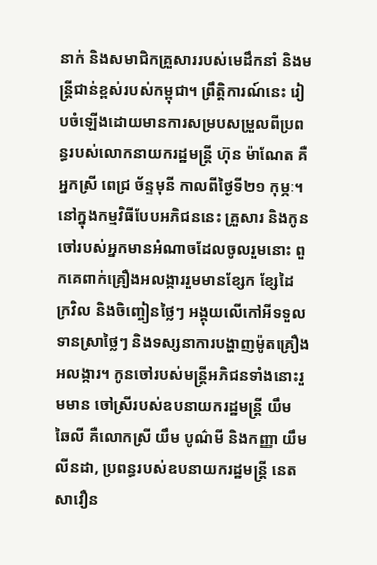នាក់ និងសមាជិកគ្រួសាររបស់មេដឹកនាំ និងមន្ត្រីជាន់ខ្ពស់របស់កម្ពុជា។ ព្រឹត្តិការណ៍នេះ រៀបចំឡើងដោយមានការសម្របសម្រួលពីប្រពន្ធរបស់លោកនាយករដ្ឋមន្ត្រី ហ៊ុន ម៉ាណែត គឺអ្នកស្រី ពេជ្រ ច័ន្ទមុនី កាលពីថ្ងៃទី២១ កុម្ភៈ។
នៅក្នុងកម្មវិធីបែបអភិជននេះ គ្រួសារ និងកូនចៅរបស់អ្នកមានអំណាចដែលចូលរួមនោះ ពួកគេពាក់គ្រឿងអលង្ការរួមមានខ្សែក ខ្សែដៃ ក្រវិល និងចិញ្ចៀនថ្លៃៗ អង្គុយលើកៅអីទទួលទានស្រាថ្លៃៗ និងទស្សនាការបង្ហាញម៉ូតគ្រឿងអលង្ការ។ កូនចៅរបស់មន្ត្រីអភិជនទាំងនោះរួមមាន ចៅស្រីរបស់ឧបនាយករដ្ឋមន្ត្រី យឹម ឆៃលី គឺលោកស្រី យឹម បូណ៌មី និងកញ្ញា យឹម លីនដា, ប្រពន្ធរបស់ឧបនាយករដ្ឋមន្ត្រី នេត សាវឿន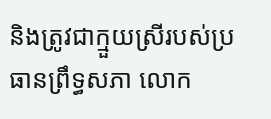និងត្រូវជាក្មួយស្រីរបស់ប្រធានព្រឹទ្ធសភា លោក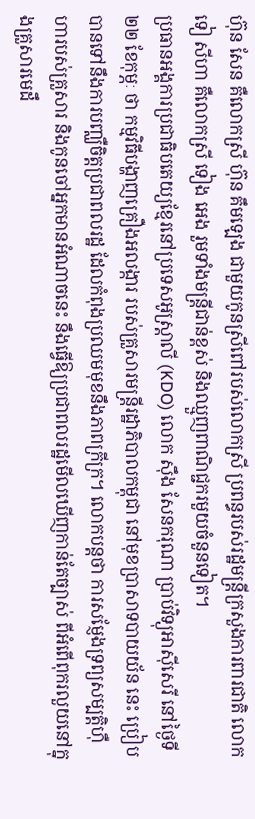ហ៊ុន សែន គឺលោកស្រី ហ៊ុន គឹមឡេង ជាមួយកូនស្រីពៅរបស់លោកស្រី ប្រពន្ធរបស់រដ្ឋមន្ត្រីក្រសួងការពារជាតិ លោក ទៀ សីហា គឺលោកស្រី ទៀង អេង រួមទាំងមន្ត្រីជាន់ខ្ពស់ និងឈ្មួញពាណិជ្ជករមួយចំនួនទៀត។
ប្រធានអង្គការប្រជាធិបតេយ្យខ្មែរនៅប្រទេសអូស្ត្រាលី (KDO) លោក ស៊ឹង សែនករុណា ប្រាប់វិទ្យុអាស៊ីសេរី នៅថ្ងៃទី២២ ខែកុម្ភៈ ថា កម្មវិធីបង្ហាញគ្រឿងអលង្ការ របស់គ្រួសារមន្ត្រីរដ្ឋាភិបាលកម្ពុជា នៅមុខប្រាសាទបាយយ័ន នេះ ប្រៀបបានទៅនឹងការបញ្ឈឺចិត្តប្រជាពលរដ្ឋ ដែលកំពុងប្រឈមមុខនឹងភាពក្រីក្រ។ លោកបន្តថា ការសម្ញែងទ្រព្យសម្បត្តិហ៊ឺហារបស់គ្រួសារ និងកូនចៅអ្នកមានអំណាចនេះ នឹងធ្វើឱ្យប្រជាពលរដ្ឋមើលឃើញកាន់តែច្បាស់ ពីអំពើពុករលួយនៅក្នុងគ្រួសារមេដឹ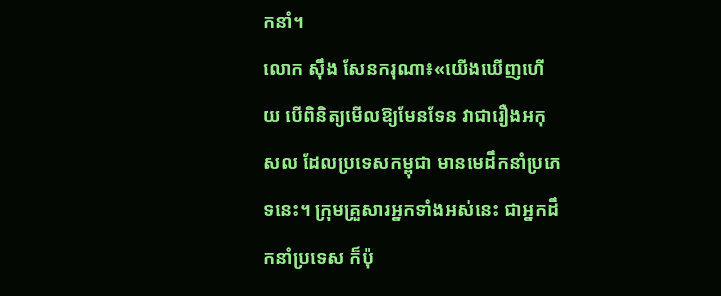កនាំ។
លោក ស៊ឹង សែនករុណា៖«យើងឃើញហើយ បើពិនិត្យមើលឱ្យមែនទែន វាជារឿងអកុសល ដែលប្រទេសកម្ពុជា មានមេដឹកនាំប្រភេទនេះ។ ក្រុមគ្រួសារអ្នកទាំងអស់នេះ ជាអ្នកដឹកនាំប្រទេស ក៏ប៉ុ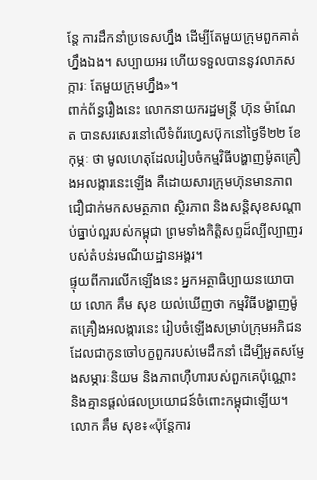ន្តែ ការដឹកនាំប្រទេសហ្នឹង ដើម្បីតែមួយក្រុមពួកគាត់ហ្នឹងឯង។ សប្បាយអរ ហើយទទួលបាននូវលាភសក្ការៈ តែមួយក្រុមហ្នឹង»។
ពាក់ព័ន្ធរឿងនេះ លោកនាយករដ្ឋមន្ត្រី ហ៊ុន ម៉ាណែត បានសរសេរនៅលើទំព័រហ្វេសប៊ុកនៅថ្ងៃទី២២ ខែកុម្ភៈ ថា មូលហេតុដែលរៀបចំកម្មវិធីបង្ហាញម៉ូតគ្រឿងអលង្ការនេះឡើង គឺដោយសារក្រុមហ៊ុនមានភាពជឿជាក់មកសមត្ថភាព ស្ថិរភាព និងសន្តិសុខសណ្ដាប់ធ្នាប់ល្អរបស់កម្ពុជា ព្រមទាំងកិត្តិសព្ទដ៏ល្បីល្បាញរបស់តំបន់រមណីយដ្ឋានអង្គរ។
ផ្ទុយពីការលើកឡើងនេះ អ្នកអត្ថាធិប្បាយនយោបាយ លោក គឹម សុខ យល់ឃើញថា កម្មវិធីបង្ហាញម៉ូតគ្រឿងអលង្ការនេះ រៀបចំឡើងសម្រាប់ក្រុមអភិជន ដែលជាកូនចៅបក្ខពួករបស់មេដឹកនាំ ដើម្បីអួតសម្ញែងសម្ភារៈនិយម និងភាពហ៊ឺហារបស់ពួកគេប៉ុណ្ណោះ និងគ្មានផ្ដល់ផលប្រយោជន៍ចំពោះកម្ពុជាឡើយ។
លោក គឹម សុខ៖«ប៉ុន្តែការ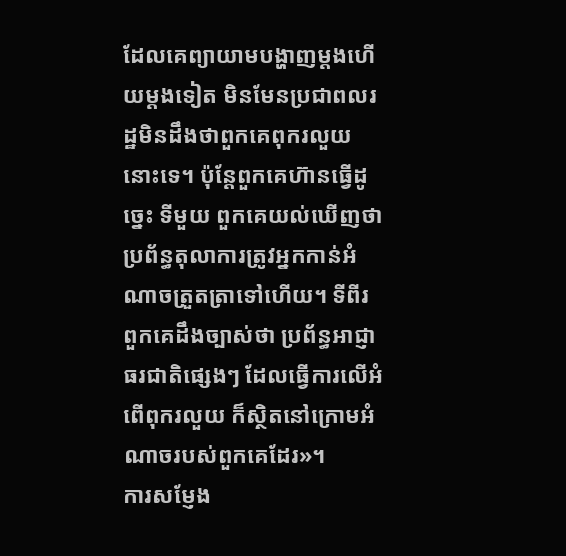ដែលគេព្យាយាមបង្ហាញម្ដងហើយម្ដងទៀត មិនមែនប្រជាពលរដ្ឋមិនដឹងថាពួកគេពុករលួយនោះទេ។ ប៉ុន្តែពួកគេហ៊ានធ្វើដូច្នេះ ទីមួយ ពួកគេយល់ឃើញថា ប្រព័ន្ធតុលាការត្រូវអ្នកកាន់អំណាចត្រួតត្រាទៅហើយ។ ទីពីរ ពួកគេដឹងច្បាស់ថា ប្រព័ន្ធអាជ្ញាធរជាតិផ្សេងៗ ដែលធ្វើការលើអំពើពុករលួយ ក៏ស្ថិតនៅក្រោមអំណាចរបស់ពួកគេដែរ»។
ការសម្ញែង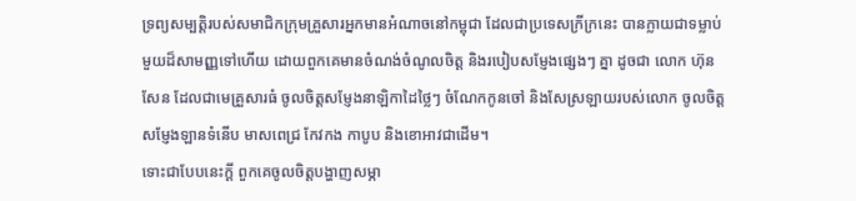ទ្រព្យសម្បត្តិរបស់សមាជិកក្រុមគ្រួសារអ្នកមានអំណាចនៅកម្ពុជា ដែលជាប្រទេសក្រីក្រនេះ បានក្លាយជាទម្លាប់មួយដ៏សាមញ្ញទៅហើយ ដោយពួកគេមានចំណង់ចំណូលចិត្ត និងរបៀបសម្ញែងផ្សេងៗ គ្នា ដូចជា លោក ហ៊ុន សែន ដែលជាមេគ្រួសារធំ ចូលចិត្តសម្ញែងនាឡិកាដៃថ្លៃៗ ចំណែកកូនចៅ និងសែស្រឡាយរបស់លោក ចូលចិត្តសម្ញែងឡានទំនើប មាសពេជ្រ កែវកង កាបូប និងខោអាវជាដើម។
ទោះជាបែបនេះក្ដី ពួកគេចូលចិត្តបង្ហាញសម្ភា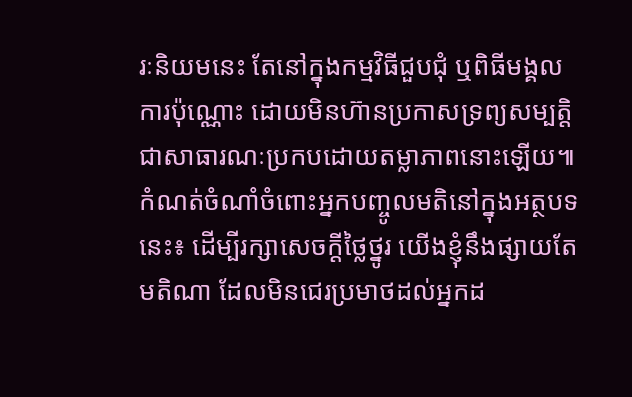រៈនិយមនេះ តែនៅក្នុងកម្មវិធីជួបជុំ ឬពិធីមង្គលការប៉ុណ្ណោះ ដោយមិនហ៊ានប្រកាសទ្រព្យសម្បត្តិជាសាធារណៈប្រកបដោយតម្លាភាពនោះឡើយ៕
កំណត់ចំណាំចំពោះអ្នកបញ្ចូលមតិនៅក្នុងអត្ថបទនេះ៖ ដើម្បីរក្សាសេចក្ដីថ្លៃថ្នូរ យើងខ្ញុំនឹងផ្សាយតែមតិណា ដែលមិនជេរប្រមាថដល់អ្នកដ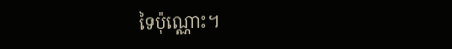ទៃប៉ុណ្ណោះ។